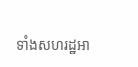ទាំងសហរដ្ឋអា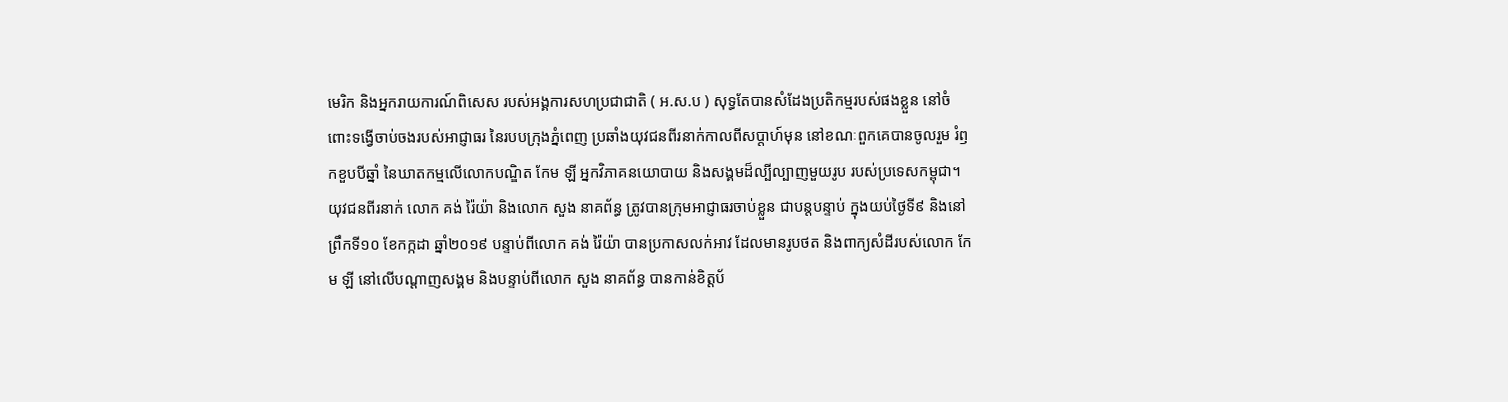មេរិក និងអ្នករាយការណ៍ពិសេស របស់អង្គការសហប្រជាជាតិ ( អ.ស.ប ) សុទ្ធតែបានសំដែងប្រតិកម្មរបស់ផងខ្លួន នៅចំពោះទង្វើចាប់ចងរបស់អាជ្ញាធរ នៃរបបក្រុងភ្នំពេញ ប្រឆាំងយុវជនពីរនាក់កាលពីសប្ដាហ៍មុន នៅខណៈពួកគេបានចូលរួម រំឭកខួបបីឆ្នាំ នៃឃាតកម្មលើលោកបណ្ឌិត កែម ឡី អ្នកវិភាគនយោបាយ និងសង្គមដ៏ល្បីល្បាញមួយរូប របស់ប្រទេសកម្ពុជា។
យុវជនពីរនាក់ លោក គង់ រ៉ៃយ៉ា និងលោក សួង នាគព័ន្ធ ត្រូវបានក្រុមអាជ្ញាធរចាប់ខ្លួន ជាបន្តបន្ទាប់ ក្នុងយប់ថ្ងៃទី៩ និងនៅព្រឹកទី១០ ខែកក្កដា ឆ្នាំ២០១៩ បន្ទាប់ពីលោក គង់ រ៉ៃយ៉ា បានប្រកាសលក់អាវ ដែលមានរូបថត និងពាក្យសំដីរបស់លោក កែម ឡី នៅលើបណ្ដាញសង្គម និងបន្ទាប់ពីលោក សួង នាគព័ន្ធ បានកាន់ខិត្តប័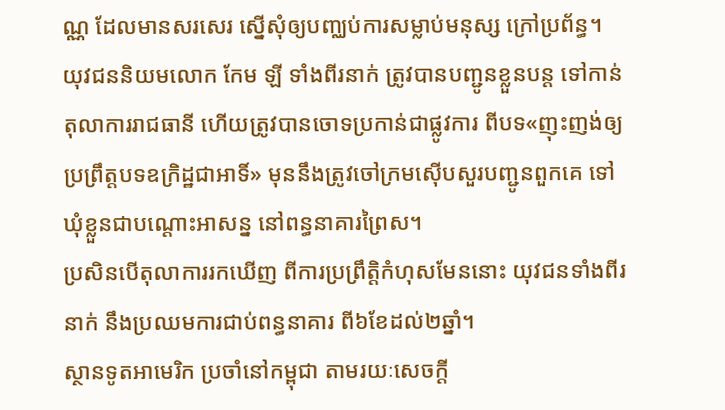ណ្ណ ដែលមានសរសេរ ស្នើសុំឲ្យបញ្ឈប់ការសម្លាប់មនុស្ស ក្រៅប្រព័ន្ធ។
យុវជននិយមលោក កែម ឡី ទាំងពីរនាក់ ត្រូវបានបញ្ជូនខ្លួនបន្ត ទៅកាន់តុលាការរាជធានី ហើយត្រូវបានចោទប្រកាន់ជាផ្លូវការ ពីបទ«ញុះញង់ឲ្យប្រព្រឹត្តបទឧក្រិដ្ឋជាអាទិ៍» មុននឹងត្រូវចៅក្រមស៊ើបសួរបញ្ជូនពួកគេ ទៅឃុំខ្លួនជាបណ្ដោះអាសន្ន នៅពន្ធនាគារព្រៃស។
ប្រសិនបើតុលាការរកឃើញ ពីការប្រព្រឹត្តិកំហុសមែននោះ យុវជនទាំងពីរនាក់ នឹងប្រឈមការជាប់ពន្ធនាគារ ពី៦ខែដល់២ឆ្នាំ។
ស្ថានទូតអាមេរិក ប្រចាំនៅកម្ពុជា តាមរយៈសេចក្ដី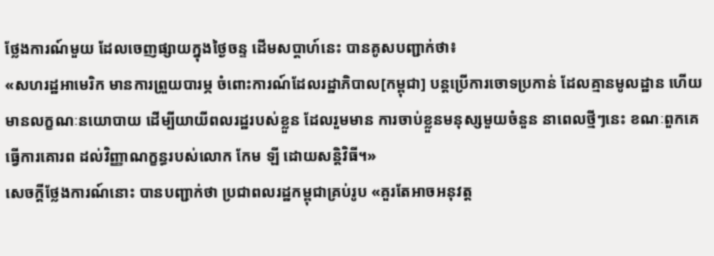ថ្លែងការណ៍មួយ ដែលចេញផ្សាយក្នុងថ្ងៃចន្ទ ដើមសប្ដាហ៍នេះ បានគូសបញ្ជាក់ថា៖
«សហរដ្ឋអាមេរិក មានការព្រួយបារម្ភ ចំពោះការណ៍ដែលរដ្ឋាភិបាល[កម្ពុជា] បន្តប្រើការចោទប្រកាន់ ដែលគ្មានមូលដ្ឋាន ហើយមានលក្ខណៈនយោបាយ ដើម្បីយាយីពលរដ្ឋរបស់ខ្លួន ដែលរួមមាន ការចាប់ខ្លួនមនុស្សមួយចំនួន នាពេលថ្មីៗនេះ ខណៈពួកគេធ្វើការគោរព ដល់វិញ្ញាណក្ខន្ធរបស់លោក កែម ឡី ដោយសន្តិវិធី។»
សេចក្ដីថ្លែងការណ៍នោះ បានបញ្ជាក់ថា ប្រជាពលរដ្ឋកម្ពុជាគ្រប់រូប «គួរតែអាចអនុវត្ត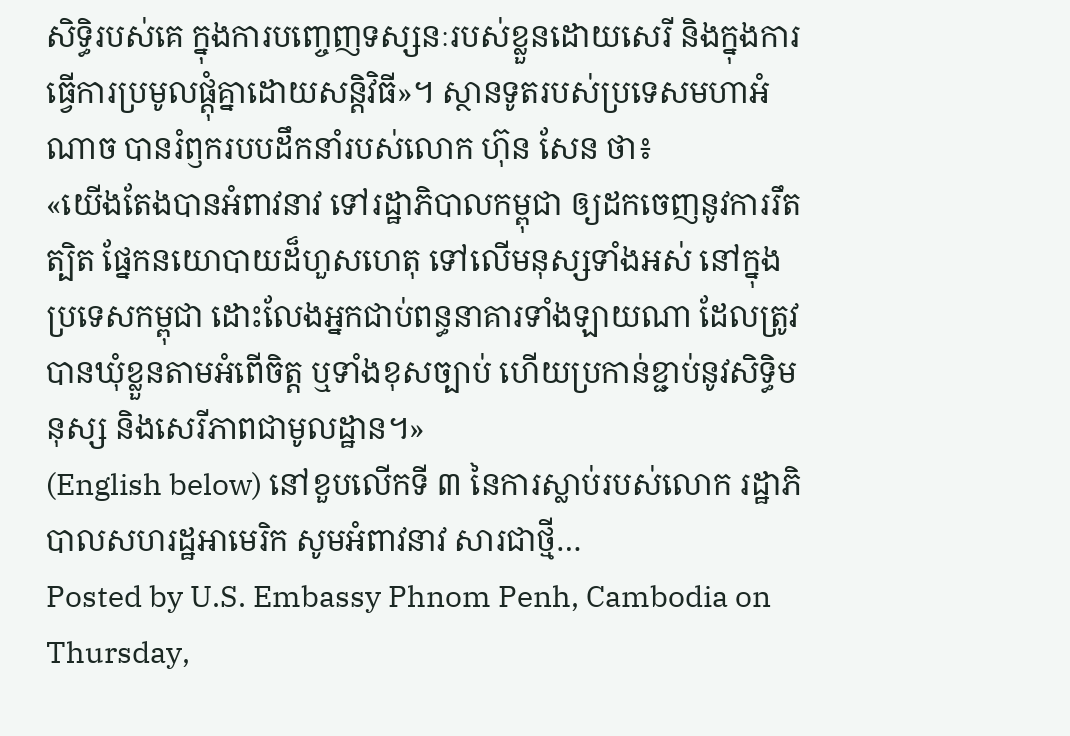សិទ្ធិរបស់គេ ក្នុងការបញ្ចេញទស្សនៈរបស់ខ្លួនដោយសេរី និងក្នុងការធ្វើការប្រមូលផ្តុំគ្នាដោយសន្តិវិធី»។ ស្ថានទូតរបស់ប្រទេសមហាអំណាច បានរំឭករបបដឹកនាំរបស់លោក ហ៊ុន សែន ថា៖
«យើងតែងបានអំពាវនាវ ទៅរដ្ឋាភិបាលកម្ពុជា ឲ្យដកចេញនូវការរឹតត្បិត ផ្នែកនយោបាយដ៏ហួសហេតុ ទៅលើមនុស្សទាំងអស់ នៅក្នុងប្រទេសកម្ពុជា ដោះលែងអ្នកជាប់ពន្ធនាគារទាំងឡាយណា ដែលត្រូវបានឃុំខ្លួនតាមអំពើចិត្ត ឬទាំងខុសច្បាប់ ហើយប្រកាន់ខ្ជាប់នូវសិទ្ធិមនុស្ស និងសេរីភាពជាមូលដ្ឋាន។»
(English below) នៅខួបលើកទី ៣ នៃការស្លាប់របស់លោក រដ្ឋាភិបាលសហរដ្ឋអាមេរិក សូមអំពាវនាវ សារជាថ្មី…
Posted by U.S. Embassy Phnom Penh, Cambodia on Thursday,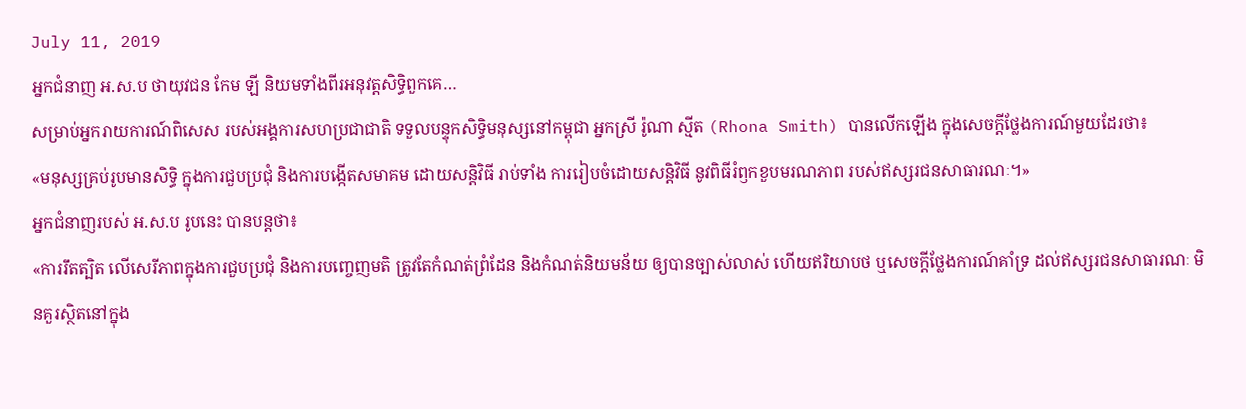July 11, 2019
អ្នកជំនាញ អ.ស.ប ថាយុវជន កែម ឡី និយមទាំងពីរអនុវត្តសិទ្ធិពួកគេ…
សម្រាប់អ្នករាយការណ៍ពិសេស របស់អង្គការសហប្រជាជាតិ ទទួលបន្ទុកសិទ្ធិមនុស្សនៅកម្ពុជា អ្នកស្រី រ៉ូណា ស្មីត (Rhona Smith) បានលើកឡើង ក្នុងសេចក្ដីថ្លែងការណ៍មួយដែរថា៖
«មនុស្សគ្រប់រូបមានសិទ្ធិ ក្នុងការជួបប្រជុំ និងការបង្កើតសមាគម ដោយសន្តិវិធី រាប់ទាំង ការរៀបចំដោយសន្តិវិធី នូវពិធីរំឭកខួបមរណភាព របស់ឥស្សរជនសាធារណៈ។»
អ្នកជំនាញរបស់ អ.ស.ប រូបនេះ បានបន្តថា៖
«ការរឹតត្បិត លើសេរីភាពក្នុងការជួបប្រជុំ និងការបញ្ចេញមតិ ត្រូវតែកំណត់ព្រំដែន និងកំណត់និយមន័យ ឲ្យបានច្បាស់លាស់ ហើយឥរិយាបថ ឬសេចក្តីថ្លែងការណ៍គាំទ្រ ដល់ឥស្សរជនសាធារណៈ មិនគួរស្ថិតនៅក្នុង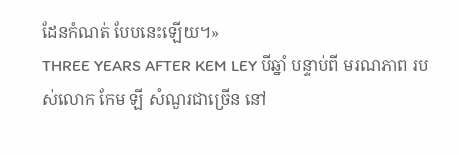ដែនកំណត់ បែបនេះឡើយ។»
THREE YEARS AFTER KEM LEY បីឆ្នាំ បន្ទាប់ពី មរណភាព របស់លោក កែម ឡី សំណួរជាច្រើន នៅ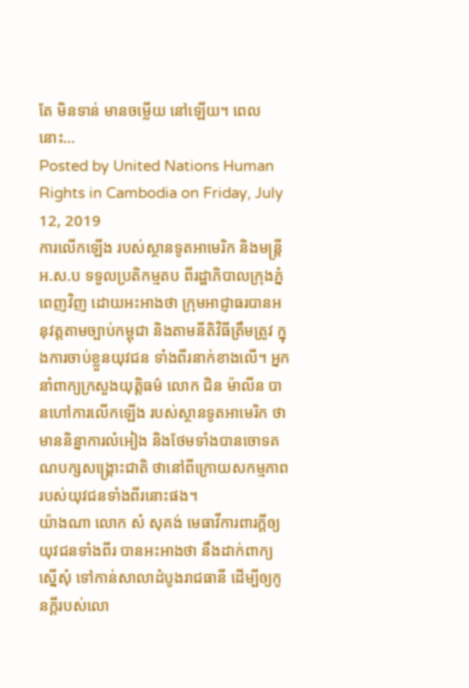តែ មិនទាន់ មានចម្លើយ នៅឡើយ។ ពេលនោះ…
Posted by United Nations Human Rights in Cambodia on Friday, July 12, 2019
ការលើកឡើង របស់ស្ថានទូតអាមេរិក និងមន្ត្រី អ.ស.ប ទទួលប្រតិកម្មតប ពីរដ្ឋាភិបាលក្រុងភ្នំពេញវិញ ដោយអះអាងថា ក្រុមអាជ្ញាធរបានអនុវត្តតាមច្បាប់កម្ពុជា និងតាមនីតិវិធីត្រឹមត្រូវ ក្នុងការចាប់ខ្លួនយុវជន ទាំងពីរនាក់ខាងលើ។ អ្នកនាំពាក្យក្រសួងយុត្តិធម៌ លោក ជិន ម៉ាលីន បានហៅការលើកឡើង របស់ស្ថានទូតអាមេរិក ថាមាននិន្នាការលំអៀង និងថែមទាំងបានចោទគណបក្សសង្គ្រោះជាតិ ថានៅពីក្រោយសកម្មភាព របស់យុវជនទាំងពីរនោះផង។
យ៉ាងណា លោក សំ សុគង់ មេធាវីការពារក្ដីឲ្យយុវជនទាំងពីរ បានអះអាងថា នឹងដាក់ពាក្យស្នើសុំ ទៅកាន់សាលាដំបូងរាជធានី ដើម្បីឲ្យកូនក្តីរបស់លោ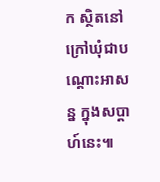ក ស្ថិតនៅក្រៅឃុំជាបណ្តោះអាសន្ន ក្នុងសប្តាហ៍នេះ៕